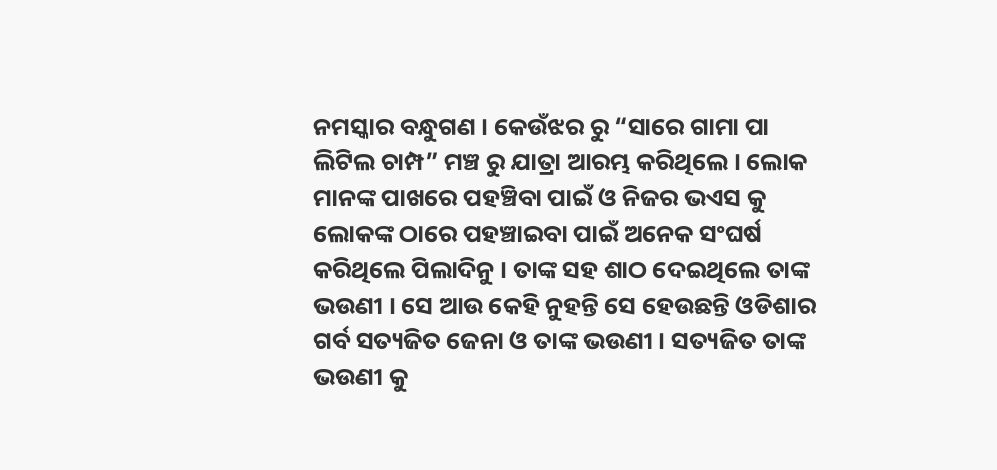ନମସ୍କାର ବନ୍ଧୁଗଣ । କେଉଁଝର ରୁ “ସାରେ ଗାମା ପା ଲିଟିଲ ଚାମ୍ପ” ମଞ୍ଚ ରୁ ଯାତ୍ରା ଆରମ୍ଭ କରିଥିଲେ । ଲୋକ ମାନଙ୍କ ପାଖରେ ପହଞ୍ଚିବା ପାଇଁ ଓ ନିଜର ଭଏସ କୁ ଲୋକଙ୍କ ଠାରେ ପହଞ୍ଚାଇବା ପାଇଁ ଅନେକ ସଂଘର୍ଷ କରିଥିଲେ ପିଲାଦିନୁ । ତାଙ୍କ ସହ ଶାଠ ଦେଇଥିଲେ ତାଙ୍କ ଭଉଣୀ । ସେ ଆଉ କେହି ନୁହନ୍ତି ସେ ହେଉଛନ୍ତି ଓଡିଶାର ଗର୍ବ ସତ୍ୟଜିତ ଜେନା ଓ ତାଙ୍କ ଭଉଣୀ । ସତ୍ୟଜିତ ତାଙ୍କ ଭଉଣୀ କୁ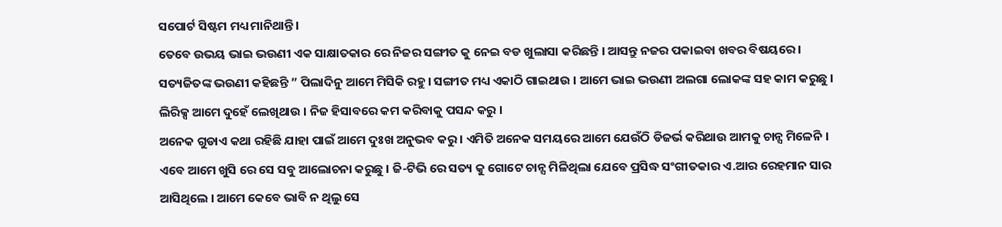ସପୋର୍ଟ ସିଷ୍ଟମ ମଧ୍ୟ ମାନିଥାନ୍ତି ।
ତେବେ ଉଭୟ ଭାଇ ଭଉଣୀ ଏକ ସାକ୍ଷାତକାର ରେ ନିଜର ସଙ୍ଗୀତ କୁ ନେଇ ବଡ ଖୁଲାସା କରିଛନ୍ତି । ଆସନ୍ତୁ ନଜର ପକାଇବା ଖବର ବିଷୟରେ । ସତ୍ୟଜିତଙ୍କ ଭଉଣୀ କହିଛନ୍ତି ” ପିଲାଦିନୁ ଆମେ ମିସିକି ରହୁ । ସଙ୍ଗୀତ ମଧ୍ୟ ଏକାଠି ଗାଇଥାଉ । ଆମେ ଭାଇ ଭଉଣୀ ଅଲଗା ଲୋକଙ୍କ ସହ କାମ କରୁଛୁ । ଲିରିକ୍ସ ଆମେ ଦୁହେଁ ଲେଖିଥାଉ । ନିଜ ହିସାବରେ କମ କରିବାକୁ ପସନ୍ଦ କରୁ ।
ଅନେକ ଗୁଡାଏ କଥା ରହିଛି ଯାହା ପାଇଁ ଆମେ ଦୁଃଖ ଅନୁଭବ କରୁ । ଏମିତି ଅନେକ ସମୟରେ ଆମେ ଯେଉଁଠି ଡିଜର୍ଭ କରିଥାଉ ଆମକୁ ଚାନ୍ସ ମିଳେନି । ଏବେ ଆମେ ଖୁସି ରେ ସେ ସବୁ ଆଲୋଚନା କରୁଛୁ । ଜି-ଟିଭି ରେ ସତ୍ୟ କୁ ଗୋଟେ ଚାନ୍ସ ମିଳିଥିଲା ଯେବେ ପ୍ରସିଦ୍ଧ ସଂଗୀତକାର ଏ.ଆର ରେହମାନ ସାର ଆସିଥିଲେ । ଆମେ କେବେ ଭାବି ନ ଥିଲୁ ସେ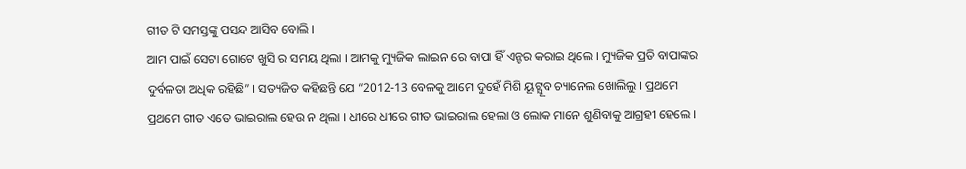ଗୀତ ଟି ସମସ୍ତଙ୍କୁ ପସନ୍ଦ ଆସିବ ବୋଲି ।
ଆମ ପାଇଁ ସେଟା ଗୋଟେ ଖୁସି ର ସମୟ ଥିଲା । ଆମକୁ ମ୍ୟୁଜିକ ଲାଇନ ରେ ବାପା ହିଁ ଏନ୍ଟର କରାଇ ଥିଲେ । ମ୍ୟୁଜିକ ପ୍ରତି ବାପାଙ୍କର ଦୁର୍ବଳତା ଅଧିକ ରହିଛି” । ସତ୍ୟଜିତ କହିଛନ୍ତି ଯେ “2012-13 ବେଳକୁ ଆମେ ଦୁହେଁ ମିଶି ୟୂଟ୍ଯୂବ ଚ୍ୟାନେଲ ଖୋଲିଲୁ । ପ୍ରଥମେ ପ୍ରଥମେ ଗୀତ ଏତେ ଭାଇରାଲ ହେଉ ନ ଥିଲା । ଧୀରେ ଧୀରେ ଗୀତ ଭାଇରାଲ ହେଲା ଓ ଲୋକ ମାନେ ଶୁଣିବାକୁ ଆଗ୍ରହୀ ହେଲେ ।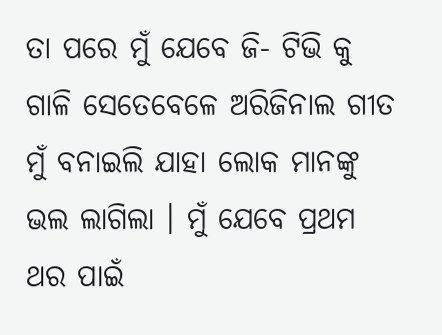ତା ପରେ ମୁଁ ଯେବେ ଜି- ଟିଭି କୁ ଗାଳି ସେତେବେଳେ ଅରିଜିନାଲ ଗୀତ ମୁଁ ବନାଇଲି ଯାହା ଲୋକ ମାନଙ୍କୁ ଭଲ ଲାଗିଲା । ମୁଁ ଯେବେ ପ୍ରଥମ ଥର ପାଇଁ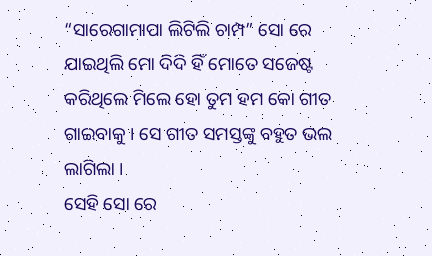“ସାରେଗାମାପା ଲିଟିଲି ଚାମ୍ପ” ସୋ ରେ ଯାଇଥିଲି ମୋ ଦିଦି ହିଁ ମୋତେ ସଜେଷ୍ଟ କରିଥିଲେ ମିଲେ ହୋ ତୁମ ହମ କୋ ଗୀତ ଗାଇବାକୁ । ସେ ଗୀତ ସମସ୍ତଙ୍କୁ ବହୁତ ଭଲ ଲାଗିଲା ।
ସେହି ସୋ ରେ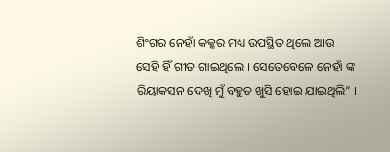ଶିଂଗର ନେହାଁ କକ୍କର ମଧ୍ୟ ଉପସ୍ଥିତ ଥିଲେ ଆଉ ସେହି ହିଁ ଗୀତ ଗାଇଥିଲେ । ସେତେବେଳେ ନେହାଁ ଙ୍କ ରିୟାକସନ ଦେଖି ମୁଁ ବହୁତ ଖୁସି ହୋଇ ଯାଇଥିଲି” ।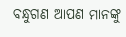ବନ୍ଧୁଗଣ ଆପଣ ମାନଙ୍କୁ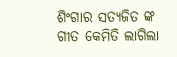ଶିଂଗାର ସତ୍ୟଜିତ ଙ୍କ ଗୀତ କେମିତି ଲାଗିଲା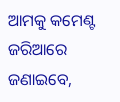ଆମକୁ କମେଣ୍ଟ ଜରିଆରେ ଜଣାଇବେ,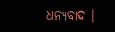ଧନ୍ୟବାଦ ।